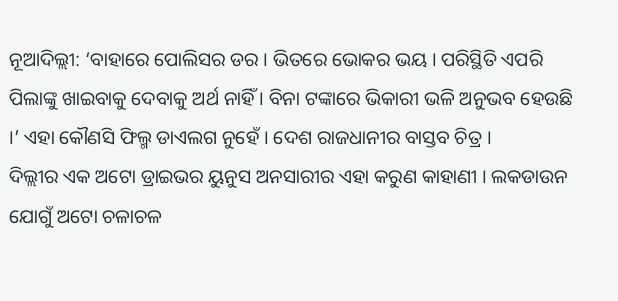ନୂଆଦିଲ୍ଲୀ: ‘ବାହାରେ ପୋଲିସର ଡର । ଭିତରେ ଭୋକର ଭୟ । ପରିସ୍ଥିତି ଏପରି ପିଲାଙ୍କୁ ଖାଇବାକୁ ଦେବାକୁ ଅର୍ଥ ନାହିଁ । ବିନା ଟଙ୍କାରେ ଭିକାରୀ ଭଳି ଅନୁଭବ ହେଉଛି ।’ ଏହା କୌଣସି ଫିଲ୍ମ ଡାଏଲଗ ନୁହେଁ । ଦେଶ ରାଜଧାନୀର ବାସ୍ତବ ଚିତ୍ର ।
ଦିଲ୍ଲୀର ଏକ ଅଟୋ ଡ୍ରାଇଭର ୟୁନୁସ ଅନସାରୀର ଏହା କରୁଣ କାହାଣୀ । ଲକଡାଉନ ଯୋଗୁଁ ଅଟୋ ଚଳାଚଳ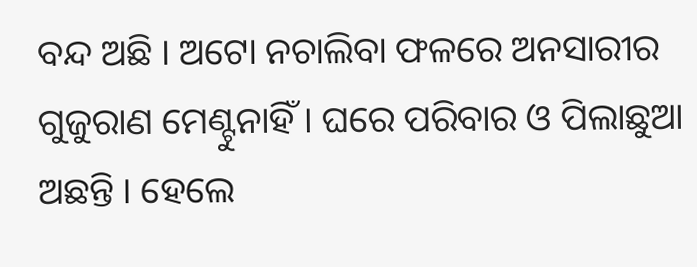ବନ୍ଦ ଅଛି । ଅଟୋ ନଚାଲିବା ଫଳରେ ଅନସାରୀର ଗୁଜୁରାଣ ମେଣ୍ଟୁନାହିଁ । ଘରେ ପରିବାର ଓ ପିଲାଛୁଆ ଅଛନ୍ତି । ହେଲେ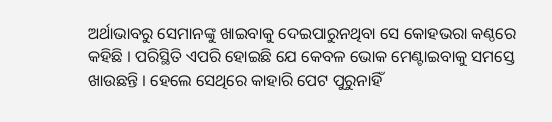ଅର୍ଥାଭାବରୁ ସେମାନଙ୍କୁ ଖାଇବାକୁ ଦେଇପାରୁନଥିବା ସେ କୋହଭରା କଣ୍ଠରେ କହିଛି । ପରିସ୍ଥିତି ଏପରି ହୋଇଛି ଯେ କେବଳ ଭୋକ ମେଣ୍ଟାଇବାକୁ ସମସ୍ତେ ଖାଉଛନ୍ତି । ହେଲେ ସେଥିରେ କାହାରି ପେଟ ପୁରୁନାହିଁ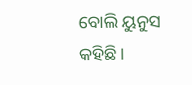ବୋଲି ୟୁନୁସ କହିଛି ।